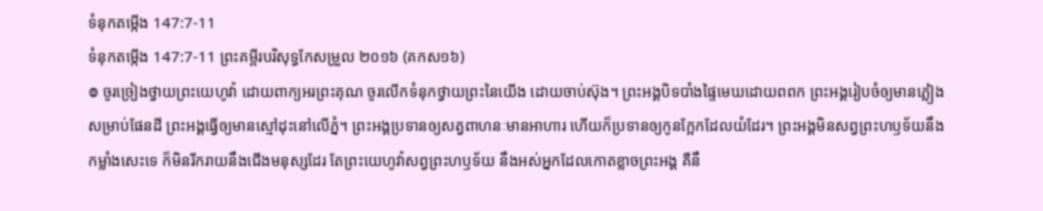ទំនុកតម្កើង 147:7-11
ទំនុកតម្កើង 147:7-11 ព្រះគម្ពីរបរិសុទ្ធកែសម្រួល ២០១៦ (គកស១៦)
៙ ចូរច្រៀងថ្វាយព្រះយេហូវ៉ា ដោយពាក្យអរព្រះគុណ ចូរលើកទំនុកថ្វាយព្រះនៃយើង ដោយចាប់ស៊ុង។ ព្រះអង្គបិទបាំងផ្ទៃមេឃដោយពពក ព្រះអង្គរៀបចំឲ្យមានភ្លៀងសម្រាប់ផែនដី ព្រះអង្គធ្វើឲ្យមានស្មៅដុះនៅលើភ្នំ។ ព្រះអង្គប្រទានឲ្យសត្វពាហនៈមានអាហារ ហើយក៏ប្រទានឲ្យកូនក្អែកដែលយំដែរ។ ព្រះអង្គមិនសព្វព្រះហឫទ័យនឹងកម្លាំងសេះទេ ក៏មិនរីករាយនឹងជើងមនុស្សដែរ តែព្រះយេហូវ៉ាសព្វព្រះហឫទ័យ នឹងអស់អ្នកដែលកោតខ្លាចព្រះអង្គ គឺនឹ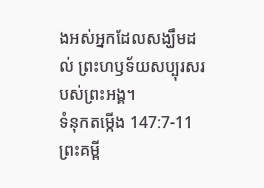ងអស់អ្នកដែលសង្ឃឹមដល់ ព្រះហឫទ័យសប្បុរសរបស់ព្រះអង្គ។
ទំនុកតម្កើង 147:7-11 ព្រះគម្ពី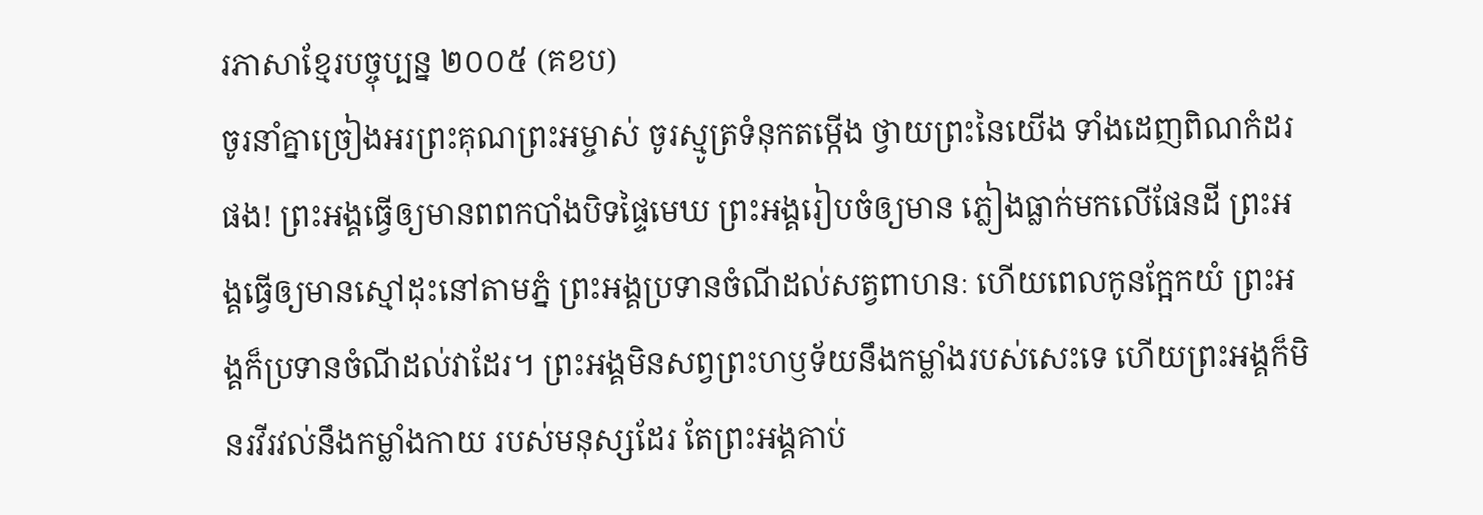រភាសាខ្មែរបច្ចុប្បន្ន ២០០៥ (គខប)
ចូរនាំគ្នាច្រៀងអរព្រះគុណព្រះអម្ចាស់ ចូរស្មូត្រទំនុកតម្កើង ថ្វាយព្រះនៃយើង ទាំងដេញពិណកំដរផង! ព្រះអង្គធ្វើឲ្យមានពពកបាំងបិទផ្ទៃមេឃ ព្រះអង្គរៀបចំឲ្យមាន ភ្លៀងធ្លាក់មកលើផែនដី ព្រះអង្គធ្វើឲ្យមានស្មៅដុះនៅតាមភ្នំ ព្រះអង្គប្រទានចំណីដល់សត្វពាហនៈ ហើយពេលកូនក្អែកយំ ព្រះអង្គក៏ប្រទានចំណីដល់វាដែរ។ ព្រះអង្គមិនសព្វព្រះហឫទ័យនឹងកម្លាំងរបស់សេះទេ ហើយព្រះអង្គក៏មិនរវីរវល់នឹងកម្លាំងកាយ របស់មនុស្សដែរ តែព្រះអង្គគាប់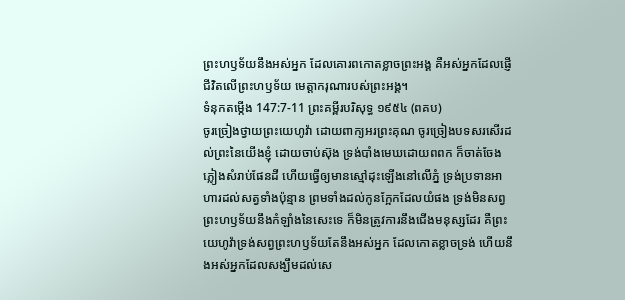ព្រះហឫទ័យនឹងអស់អ្នក ដែលគោរពកោតខ្លាចព្រះអង្គ គឺអស់អ្នកដែលផ្ញើជីវិតលើព្រះហឫទ័យ មេត្តាករុណារបស់ព្រះអង្គ។
ទំនុកតម្កើង 147:7-11 ព្រះគម្ពីរបរិសុទ្ធ ១៩៥៤ (ពគប)
ចូរច្រៀងថ្វាយព្រះយេហូវ៉ា ដោយពាក្យអរព្រះគុណ ចូរច្រៀងបទសរសើរដល់ព្រះនៃយើងខ្ញុំ ដោយចាប់ស៊ុង ទ្រង់បាំងមេឃដោយពពក ក៏ចាត់ចែងភ្លៀងសំរាប់ផែនដី ហើយធ្វើឲ្យមានស្មៅដុះឡើងនៅលើភ្នំ ទ្រង់ប្រទានអាហារដល់សត្វទាំងប៉ុន្មាន ព្រមទាំងដល់កូនក្អែកដែលយំផង ទ្រង់មិនសព្វព្រះហឫទ័យនឹងកំឡាំងនៃសេះទេ ក៏មិនត្រូវការនឹងជើងមនុស្សដែរ គឺព្រះយេហូវ៉ាទ្រង់សព្វព្រះហឫទ័យតែនឹងអស់អ្នក ដែលកោតខ្លាចទ្រង់ ហើយនឹងអស់អ្នកដែលសង្ឃឹមដល់សេ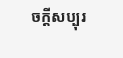ចក្ដីសប្បុរ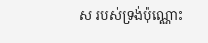ស របស់ទ្រង់ប៉ុណ្ណោះ